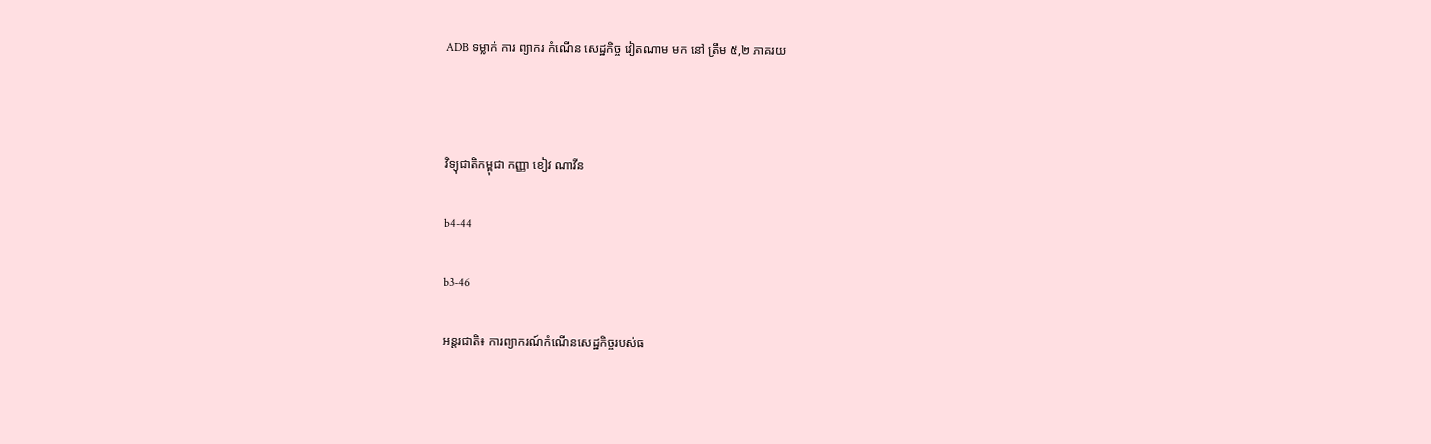ADB ទម្លាក់ ការ ព្យាករ កំណើន សេដ្ឋកិច្ច វៀតណាម មក នៅ ត្រឹម ៥,២ ភាគរយ



វិទ្យុជាតិកម្ពុជា កញ្ញា ខៀវ ណាវីន

b4-44

b3-46

អន្តរជាតិ៖ ការព្យាករណ៍កំណើនសេដ្ឋកិច្ចរបស់ធ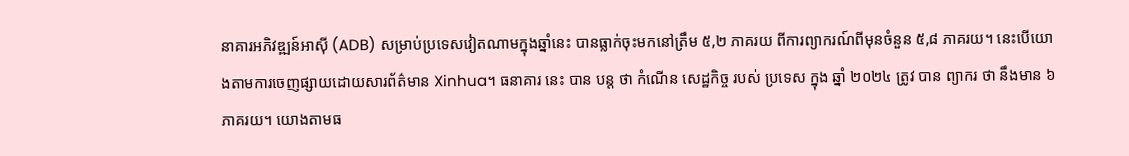នាគារអភិវឌ្ឍន៍អាស៊ី (ADB) សម្រាប់ប្រទេសវៀតណាមក្នុងឆ្នាំនេះ បានធ្លាក់ចុះមកនៅត្រឹម ៥,២ ភាគរយ ពីការព្យាករណ៍ពីមុនចំនួន ៥,៨ ភាគរយ។ នេះបើយោងតាមការចេញផ្សាយដោយសារព័ត៌មាន Xinhua។ ធនាគារ នេះ បាន បន្ត ថា កំណើន សេដ្ឋកិច្ច របស់ ប្រទេស ក្នុង ឆ្នាំ ២០២៤ ត្រូវ បាន ព្យាករ ថា នឹងមាន ៦ ភាគរយ។ យោងតាមធ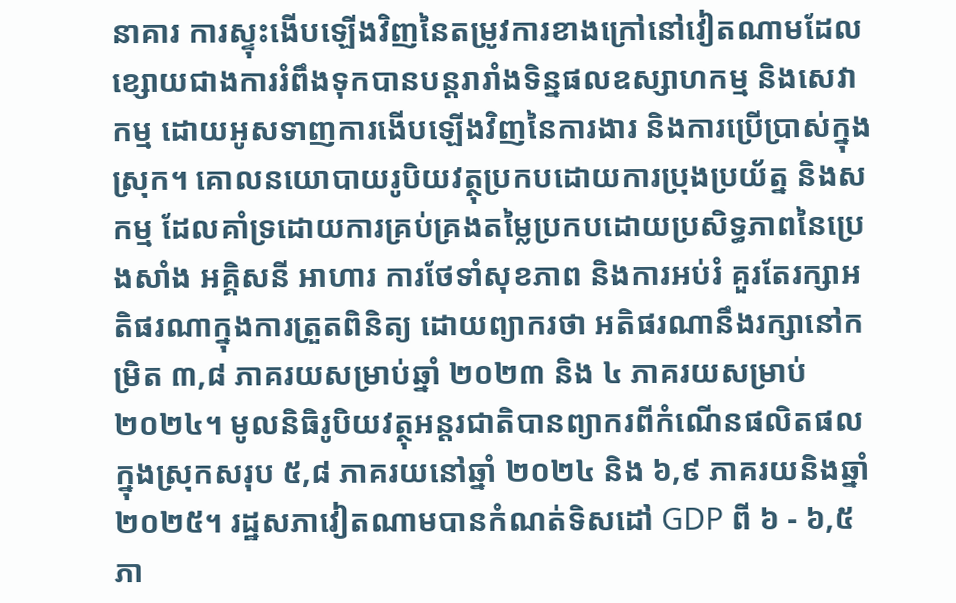នាគារ ការស្ទុះងើបឡើងវិញនៃតម្រូវការខាងក្រៅនៅវៀតណាមដែលខ្សោយជាងការរំពឹងទុកបានបន្តរារាំងទិន្នផលឧស្សាហកម្ម និងសេវាកម្ម ដោយអូសទាញការងើបឡើងវិញនៃការងារ និងការប្រើប្រាស់ក្នុងស្រុក។ គោលនយោបាយរូបិយវត្ថុប្រកបដោយការប្រុងប្រយ័ត្ន និងសកម្ម ដែលគាំទ្រដោយការគ្រប់គ្រងតម្លៃប្រកបដោយប្រសិទ្ធភាពនៃប្រេងសាំង អគ្គិសនី អាហារ ការថែទាំសុខភាព និងការអប់រំ គួរតែរក្សាអតិផរណាក្នុងការត្រួតពិនិត្យ ដោយព្យាករថា អតិផរណានឹងរក្សានៅកម្រិត ៣,៨ ភាគរយសម្រាប់ឆ្នាំ ២០២៣ និង ៤ ភាគរយសម្រាប់ ២០២៤។ មូលនិធិរូបិយវត្ថុអន្តរជាតិបានព្យាករពីកំណើនផលិតផលក្នុងស្រុកសរុប ៥,៨ ភាគរយនៅឆ្នាំ ២០២៤ និង ៦,៩ ភាគរយនិងឆ្នាំ២០២៥។ រដ្ឋសភាវៀតណាមបានកំណត់ទិសដៅ GDP ពី ៦ - ៦,៥ ភា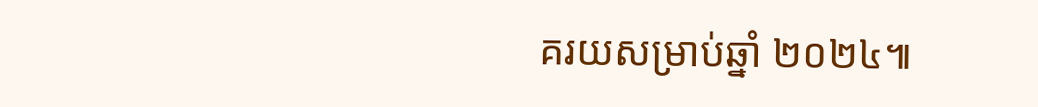គរយសម្រាប់ឆ្នាំ ២០២៤៕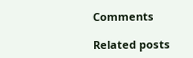Comments

Related posts